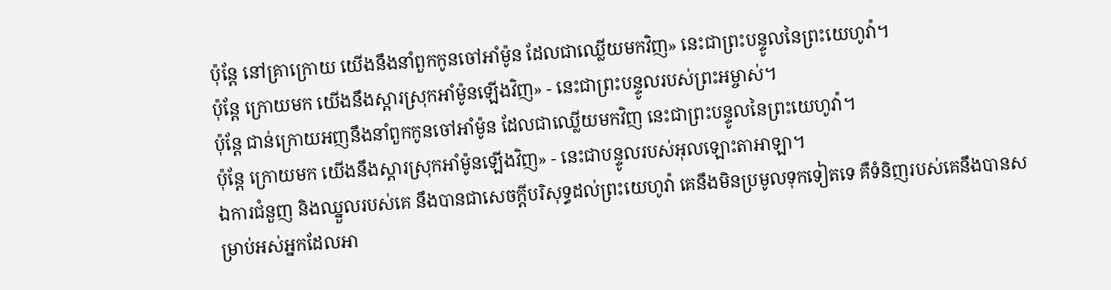ប៉ុន្តែ នៅគ្រាក្រោយ យើងនឹងនាំពួកកូនចៅអាំម៉ូន ដែលជាឈ្លើយមកវិញ» នេះជាព្រះបន្ទូលនៃព្រះយេហូវ៉ា។
ប៉ុន្តែ ក្រោយមក យើងនឹងស្ដារស្រុកអាំម៉ូនឡើងវិញ» - នេះជាព្រះបន្ទូលរបស់ព្រះអម្ចាស់។
ប៉ុន្តែ ជាន់ក្រោយអញនឹងនាំពួកកូនចៅអាំម៉ូន ដែលជាឈ្លើយមកវិញ នេះជាព្រះបន្ទូលនៃព្រះយេហូវ៉ា។
ប៉ុន្តែ ក្រោយមក យើងនឹងស្ដារស្រុកអាំម៉ូនឡើងវិញ» - នេះជាបន្ទូលរបស់អុលឡោះតាអាឡា។
ឯការជំនួញ និងឈ្នួលរបស់គេ នឹងបានជាសេចក្ដីបរិសុទ្ធដល់ព្រះយេហូវ៉ា គេនឹងមិនប្រមូលទុកទៀតទេ គឺទំនិញរបស់គេនឹងបានសម្រាប់អស់អ្នកដែលអា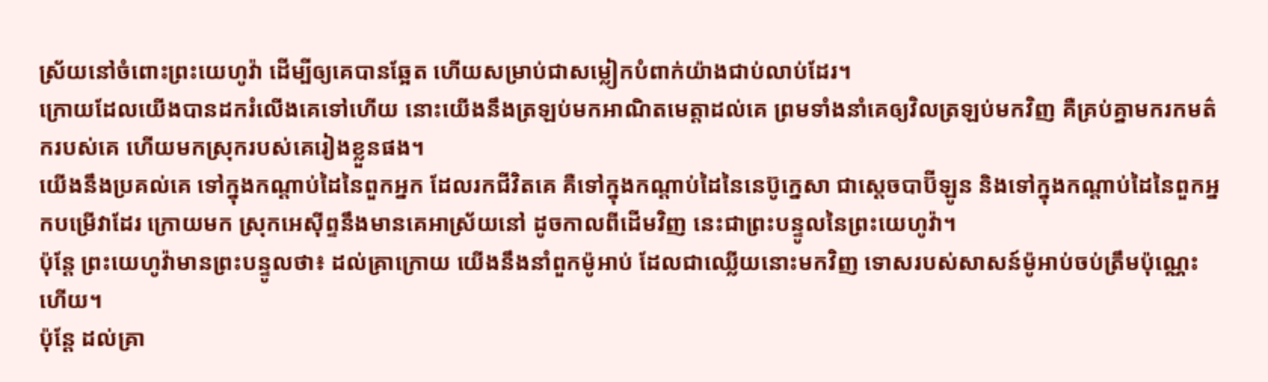ស្រ័យនៅចំពោះព្រះយេហូវ៉ា ដើម្បីឲ្យគេបានឆ្អែត ហើយសម្រាប់ជាសម្លៀកបំពាក់យ៉ាងជាប់លាប់ដែរ។
ក្រោយដែលយើងបានដករំលើងគេទៅហើយ នោះយើងនឹងត្រឡប់មកអាណិតមេត្តាដល់គេ ព្រមទាំងនាំគេឲ្យវិលត្រឡប់មកវិញ គឺគ្រប់គ្នាមករកមត៌ករបស់គេ ហើយមកស្រុករបស់គេរៀងខ្លួនផង។
យើងនឹងប្រគល់គេ ទៅក្នុងកណ្ដាប់ដៃនៃពួកអ្នក ដែលរកជីវិតគេ គឺទៅក្នុងកណ្ដាប់ដៃនៃនេប៊ូក្នេសា ជាស្តេចបាប៊ីឡូន និងទៅក្នុងកណ្ដាប់ដៃនៃពួកអ្នកបម្រើវាដែរ ក្រោយមក ស្រុកអេស៊ីព្ទនឹងមានគេអាស្រ័យនៅ ដូចកាលពីដើមវិញ នេះជាព្រះបន្ទូលនៃព្រះយេហូវ៉ា។
ប៉ុន្តែ ព្រះយេហូវ៉ាមានព្រះបន្ទូលថា៖ ដល់គ្រាក្រោយ យើងនឹងនាំពួកម៉ូអាប់ ដែលជាឈ្លើយនោះមកវិញ ទោសរបស់សាសន៍ម៉ូអាប់ចប់ត្រឹមប៉ុណ្ណេះហើយ។
ប៉ុន្តែ ដល់គ្រា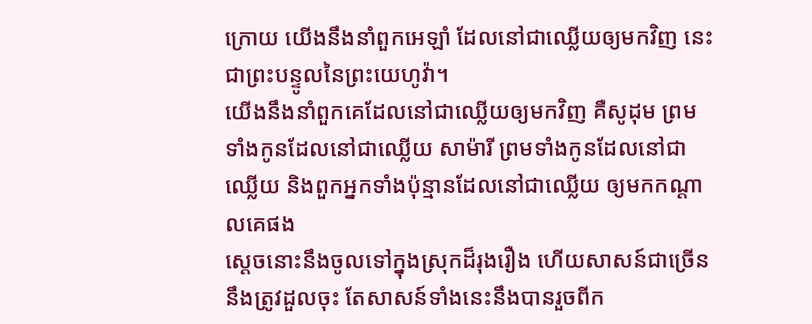ក្រោយ យើងនឹងនាំពួកអេឡាំ ដែលនៅជាឈ្លើយឲ្យមកវិញ នេះជាព្រះបន្ទូលនៃព្រះយេហូវ៉ា។
យើងនឹងនាំពួកគេដែលនៅជាឈ្លើយឲ្យមកវិញ គឺសូដុម ព្រមទាំងកូនដែលនៅជាឈ្លើយ សាម៉ារី ព្រមទាំងកូនដែលនៅជាឈ្លើយ និងពួកអ្នកទាំងប៉ុន្មានដែលនៅជាឈ្លើយ ឲ្យមកកណ្ដាលគេផង
ស្ដេចនោះនឹងចូលទៅក្នុងស្រុកដ៏រុងរឿង ហើយសាសន៍ជាច្រើននឹងត្រូវដួលចុះ តែសាសន៍ទាំងនេះនឹងបានរួចពីក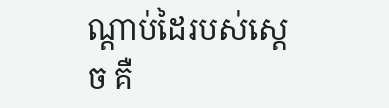ណ្ដាប់ដៃរបស់ស្ដេច គឺ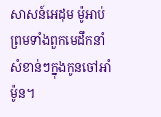សាសន៍អេដុម ម៉ូអាប់ ព្រមទាំងពួកមេដឹកនាំសំខាន់ៗក្នុងកូនចៅអាំម៉ូន។